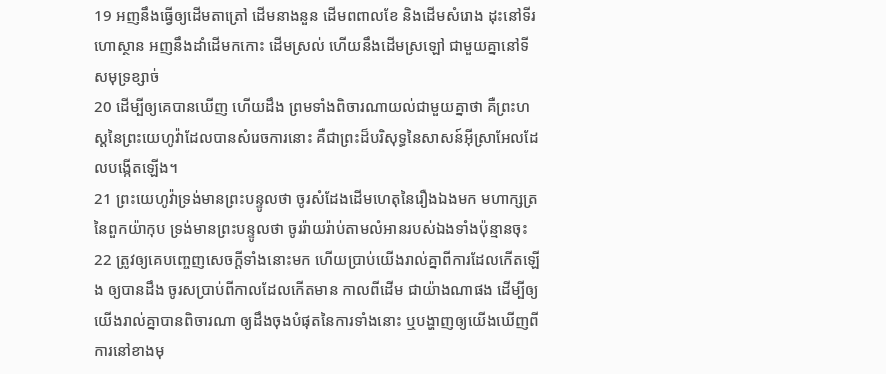19 អញនឹងធ្វើឲ្យដើមតាត្រៅ ដើមនាងនួន ដើមពពាលខែ និងដើមសំរោង ដុះនៅទីរហោស្ថាន អញនឹងដាំដើមកកោះ ដើមស្រល់ ហើយនឹងដើមស្រឡៅ ជាមួយគ្នានៅទីសមុទ្រខ្សាច់
20 ដើម្បីឲ្យគេបានឃើញ ហើយដឹង ព្រមទាំងពិចារណាយល់ជាមួយគ្នាថា គឺព្រះហស្តនៃព្រះយេហូវ៉ាដែលបានសំរេចការនោះ គឺជាព្រះដ៏បរិសុទ្ធនៃសាសន៍អ៊ីស្រាអែលដែលបង្កើតឡើង។
21 ព្រះយេហូវ៉ាទ្រង់មានព្រះបន្ទូលថា ចូរសំដែងដើមហេតុនៃរឿងឯងមក មហាក្សត្រនៃពួកយ៉ាកុប ទ្រង់មានព្រះបន្ទូលថា ចូររ៉ាយរ៉ាប់តាមលំអានរបស់ឯងទាំងប៉ុន្មានចុះ
22 ត្រូវឲ្យគេបញ្ចេញសេចក្ដីទាំងនោះមក ហើយប្រាប់យើងរាល់គ្នាពីការដែលកើតឡើង ឲ្យបានដឹង ចូរសប្រាប់ពីកាលដែលកើតមាន កាលពីដើម ជាយ៉ាងណាផង ដើម្បីឲ្យយើងរាល់គ្នាបានពិចារណា ឲ្យដឹងចុងបំផុតនៃការទាំងនោះ ឬបង្ហាញឲ្យយើងឃើញពីការនៅខាងមុ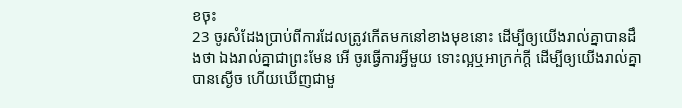ខចុះ
23 ចូរសំដែងប្រាប់ពីការដែលត្រូវកើតមកនៅខាងមុខនោះ ដើម្បីឲ្យយើងរាល់គ្នាបានដឹងថា ឯងរាល់គ្នាជាព្រះមែន អើ ចូរធ្វើការអ្វីមួយ ទោះល្អឬអាក្រក់ក្តី ដើម្បីឲ្យយើងរាល់គ្នាបានស្ងើច ហើយឃើញជាមួ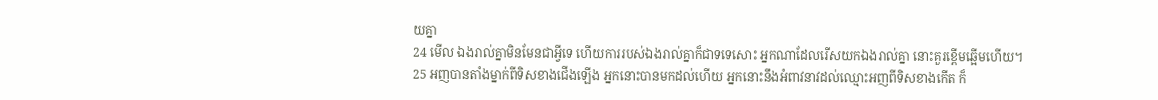យគ្នា
24 មើល ឯងរាល់គ្នាមិនមែនជាអ្វីទេ ហើយការរបស់ឯងរាល់គ្នាក៏ជាទទេសោះ អ្នកណាដែលរើសយកឯងរាល់គ្នា នោះគួរខ្ពើមឆ្អើមហើយ។
25 អញបានតាំងម្នាក់ពីទិសខាងជើងឡើង អ្នកនោះបានមកដល់ហើយ អ្នកនោះនឹងអំពាវនាវដល់ឈ្មោះអញពីទិសខាងកើត ក៏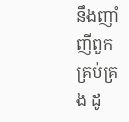នឹងញាំញីពួកគ្រប់គ្រង ដូ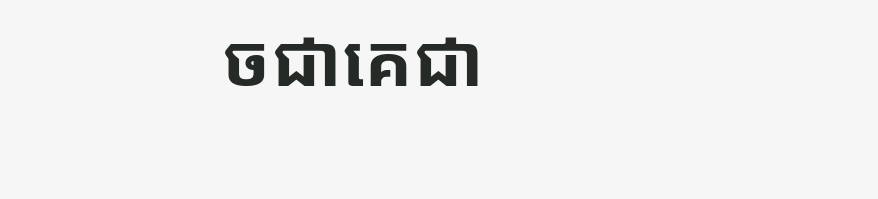ចជាគេជា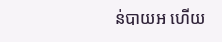ន់បាយអ ហើយ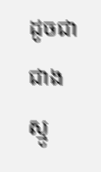ដូចជាជាងស្មូ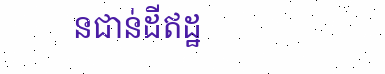នជាន់ដីឥដ្ឋ